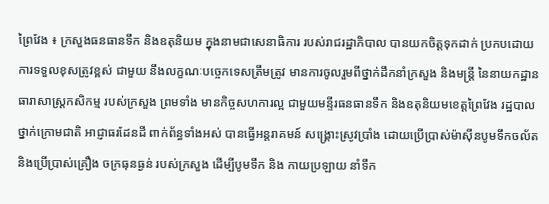ព្រៃវែង ៖ ក្រសួងធនធានទឹក និងឧតុនិយម ក្នុងនាមជាសេនាធិការ របស់រាជរដ្ឋាភិបាល បានយកចិត្តទុកដាក់ ប្រកបដោយការទទួលខុសត្រូវខ្ពស់ ជាមួយ នឹងលក្ខណៈបច្ចេកទេសត្រឹមត្រូវ មានការចូលរួមពីថ្នាក់ដឹកនាំក្រសួង និងមន្រ្តី នៃនាយកដ្ឋាន ធារាសាស្រ្តកសិកម្ម របស់ក្រសួង ព្រមទាំង មានកិច្ចសហការល្អ ជាមួយមន្ទីរធនធានទឹក និងឧតុនិយមខេត្តព្រៃវែង រដ្ឋបាលថ្នាក់ក្រោមជាតិ អាជ្ញាធរដែនដី ពាក់ព័ន្ធទាំងអស់ បានធ្វើអន្តរាគមន៍ សង្គ្រោះស្រូវប្រាំង ដោយប្រើប្រាស់ម៉ាស៊ីនបូមទឹកចល័ត និងប្រើប្រាស់គ្រឿង ចក្រធុនធ្ងន់ របស់ក្រសួង ដើម្បីបូមទឹក និង កាយប្រឡាយ នាំទឹក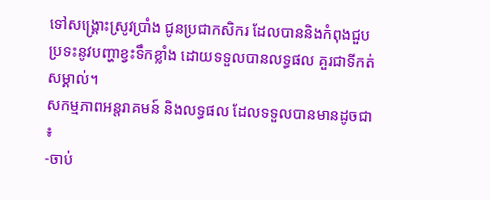ទៅសង្គ្រោះស្រូវប្រាំង ជូនប្រជាកសិករ ដែលបាននិងកំពុងជួបប្រទះនូវបញ្ហាខ្វះទឹកខ្លាំង ដោយទទួលបានលទ្ធផល គួរជាទីកត់សម្គាល់។
សកម្មភាពអន្តរាគមន៍ និងលទ្ធផល ដែលទទួលបានមានដូចជា ៖
-ចាប់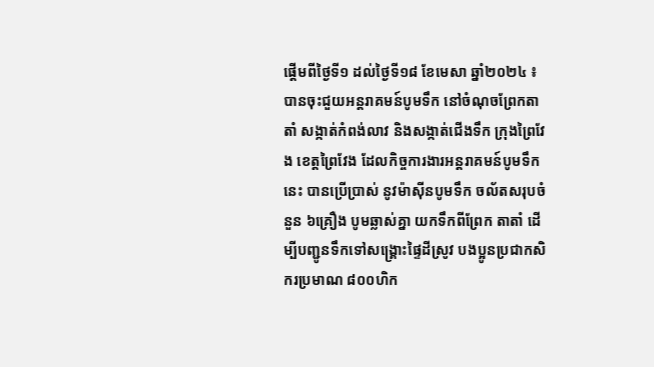ផ្ដើមពីថ្ងៃទី១ ដល់ថ្ងៃទី១៨ ខែមេសា ឆ្នាំ២០២៤ ៖ បានចុះជួយអន្តរាគមន៍បូមទឹក នៅចំណុចព្រែកតាតាំ សង្កាត់កំពង់លាវ និងសង្កាត់ជើងទឹក ក្រុងព្រៃវែង ខេត្តព្រៃវែង ដែលកិច្ចការងារអន្តរាគមន៍បូមទឹកនេះ បានប្រើប្រាស់ នូវម៉ាស៊ីនបូមទឹក ចល័តសរុបចំនួន ៦គ្រឿង បូមឆ្លាស់គ្នា យកទឹកពីព្រែក តាតាំ ដើម្បីបញ្ជូនទឹកទៅសង្រ្គោះផ្ទៃដីស្រូវ បងប្អូនប្រជាកសិករប្រមាណ ៨០០ហិក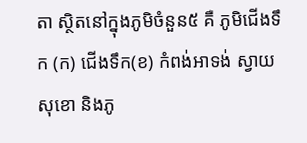តា ស្ថិតនៅក្នុងភូមិចំនួន៥ គឺ ភូមិជើងទឹក (ក) ជើងទឹក(ខ) កំពង់អាទង់ ស្វាយសុខោ និងភូ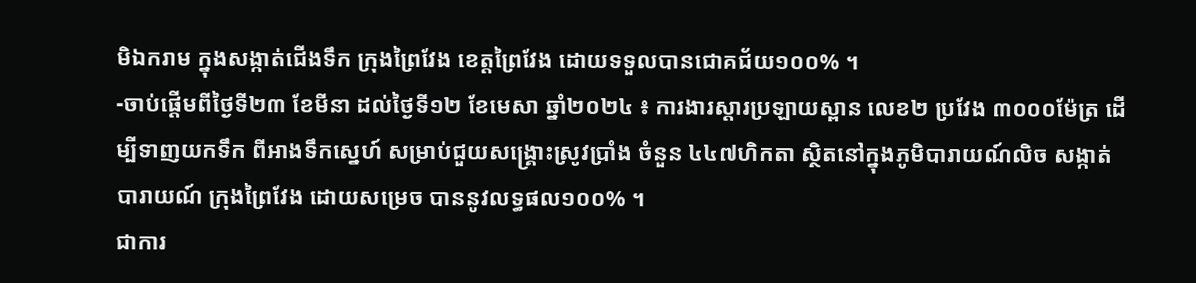មិឯករាម ក្នុងសង្កាត់ជើងទឹក ក្រុងព្រៃវែង ខេត្តព្រៃវែង ដោយទទួលបានជោគជ័យ១០០% ។
-ចាប់ផ្ដើមពីថ្ងៃទី២៣ ខែមីនា ដល់ថ្ងៃទី១២ ខែមេសា ឆ្នាំ២០២៤ ៖ ការងារស្ដារប្រឡាយស្ពាន លេខ២ ប្រវែង ៣០០០ម៉ែត្រ ដើម្បីទាញយកទឹក ពីអាងទឹកស្នេហ៍ សម្រាប់ជួយសង្រ្គោះស្រូវប្រាំង ចំនួន ៤៤៧ហិកតា ស្ថិតនៅក្នុងភូមិបារាយណ៍លិច សង្កាត់បារាយណ៍ ក្រុងព្រៃវែង ដោយសម្រេច បាននូវលទ្ធផល១០០% ។
ជាការ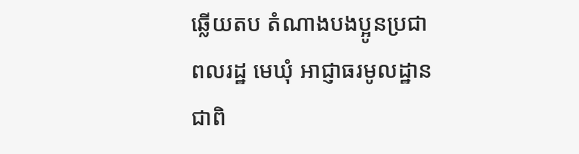ឆ្លើយតប តំណាងបងប្អូនប្រជាពលរដ្ឋ មេឃុំ អាជ្ញាធរមូលដ្ឋាន ជាពិ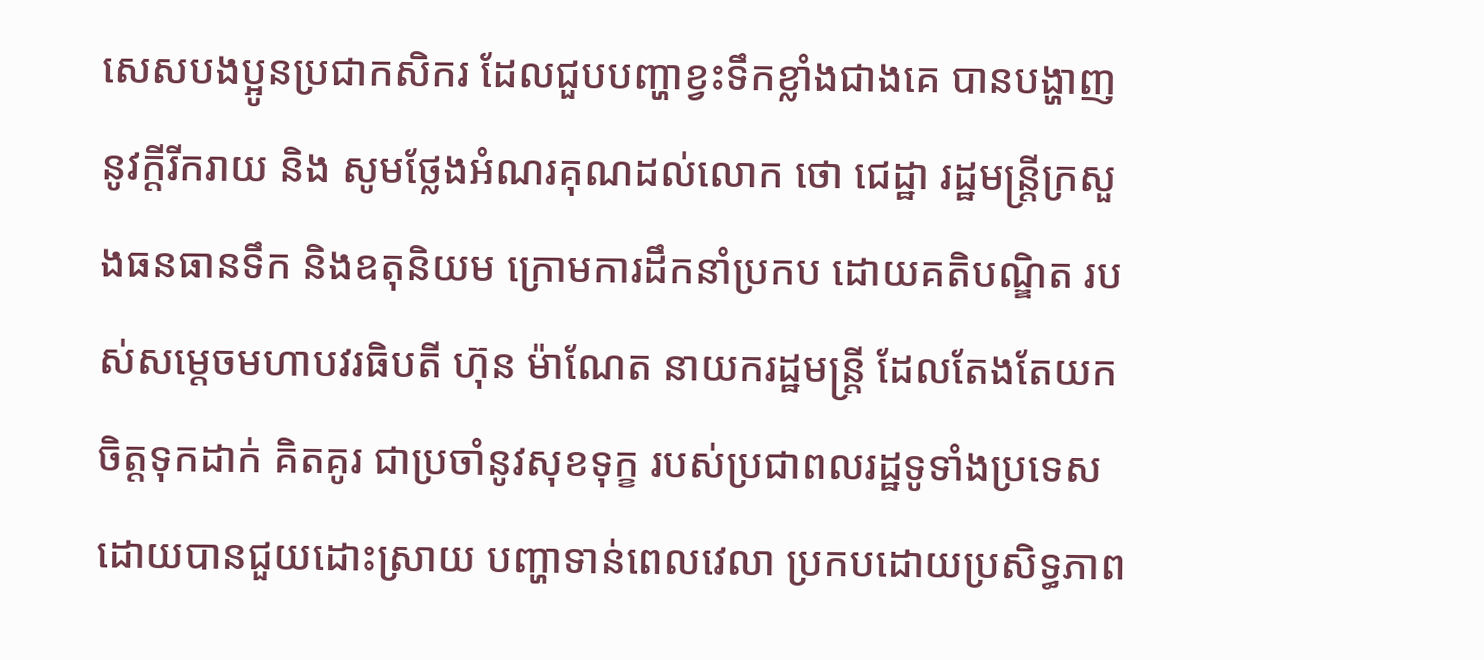សេសបងប្អូនប្រជាកសិករ ដែលជួបបញ្ហាខ្វះទឹកខ្លាំងជាងគេ បានបង្ហាញនូវក្តីរីករាយ និង សូមថ្លែងអំណរគុណដល់លោក ថោ ជេដ្ឋា រដ្ឋមន្ត្រីក្រសួងធនធានទឹក និងឧតុនិយម ក្រោមការដឹកនាំប្រកប ដោយគតិបណ្ឌិត របស់សម្តេចមហាបវរធិបតី ហ៊ុន ម៉ាណែត នាយករដ្ឋមន្ត្រី ដែលតែងតែយកចិត្តទុកដាក់ គិតគូរ ជាប្រចាំនូវសុខទុក្ខ របស់ប្រជាពលរដ្ឋទូទាំងប្រទេស ដោយបានជួយដោះស្រាយ បញ្ហាទាន់ពេលវេលា ប្រកបដោយប្រសិទ្ធភាព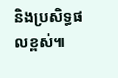និងប្រសិទ្ធផលខ្ពស់៕